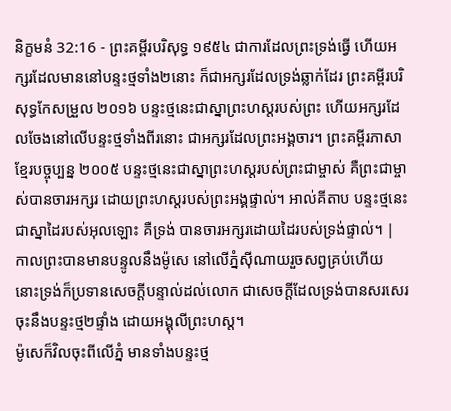និក្ខមនំ 32:16 - ព្រះគម្ពីរបរិសុទ្ធ ១៩៥៤ ជាការដែលព្រះទ្រង់ធ្វើ ហើយអក្សរដែលមាននៅបន្ទះថ្មទាំង២នោះ ក៏ជាអក្សរដែលទ្រង់ឆ្លាក់ដែរ ព្រះគម្ពីរបរិសុទ្ធកែសម្រួល ២០១៦ បន្ទះថ្មនេះជាស្នាព្រះហស្តរបស់ព្រះ ហើយអក្សរដែលចែងនៅលើបន្ទះថ្មទាំងពីរនោះ ជាអក្សរដែលព្រះអង្គចារ។ ព្រះគម្ពីរភាសាខ្មែរបច្ចុប្បន្ន ២០០៥ បន្ទះថ្មនេះជាស្នាព្រះហស្ដរបស់ព្រះជាម្ចាស់ គឺព្រះជាម្ចាស់បានចារអក្សរ ដោយព្រះហស្ដរបស់ព្រះអង្គផ្ទាល់។ អាល់គីតាប បន្ទះថ្មនេះ ជាស្នាដៃរបស់អុលឡោះ គឺទ្រង់ បានចារអក្សរដោយដៃរបស់ទ្រង់ផ្ទាល់។ |
កាលព្រះបានមានបន្ទូលនឹងម៉ូសេ នៅលើភ្នំស៊ីណាយរួចសព្វគ្រប់ហើយ នោះទ្រង់ក៏ប្រទានសេចក្ដីបន្ទាល់ដល់លោក ជាសេចក្ដីដែលទ្រង់បានសរសេរចុះនឹងបន្ទះថ្ម២ផ្ទាំង ដោយអង្គុលីព្រះហស្ត។
ម៉ូសេក៏វិលចុះពីលើភ្នំ មានទាំងបន្ទះថ្ម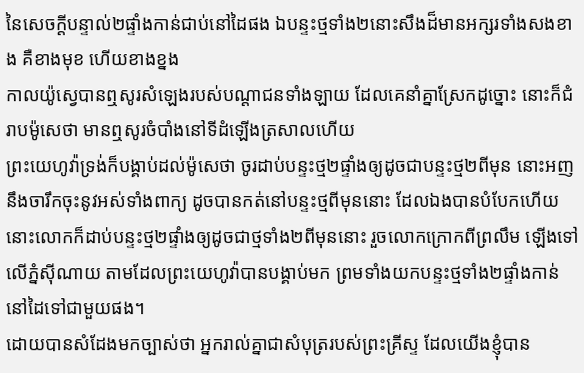នៃសេចក្ដីបន្ទាល់២ផ្ទាំងកាន់ជាប់នៅដៃផង ឯបន្ទះថ្មទាំង២នោះសឹងដ៏មានអក្សរទាំងសងខាង គឺខាងមុខ ហើយខាងខ្នង
កាលយ៉ូស្វេបានឮសូរសំឡេងរបស់បណ្តាជនទាំងឡាយ ដែលគេនាំគ្នាស្រែកដូច្នោះ នោះក៏ជំរាបម៉ូសេថា មានឮសូរចំបាំងនៅទីដំឡើងត្រសាលហើយ
ព្រះយេហូវ៉ាទ្រង់ក៏បង្គាប់ដល់ម៉ូសេថា ចូរដាប់បន្ទះថ្ម២ផ្ទាំងឲ្យដូចជាបន្ទះថ្ម២ពីមុន នោះអញនឹងចារឹកចុះនូវអស់ទាំងពាក្យ ដូចបានកត់នៅបន្ទះថ្មពីមុននោះ ដែលឯងបានបំបែកហើយ
នោះលោកក៏ដាប់បន្ទះថ្ម២ផ្ទាំងឲ្យដូចជាថ្មទាំង២ពីមុននោះ រួចលោកក្រោកពីព្រលឹម ឡើងទៅលើភ្នំស៊ីណាយ តាមដែលព្រះយេហូវ៉ាបានបង្គាប់មក ព្រមទាំងយកបន្ទះថ្មទាំង២ផ្ទាំងកាន់នៅដៃទៅជាមួយផង។
ដោយបានសំដែងមកច្បាស់ថា អ្នករាល់គ្នាជាសំបុត្ររបស់ព្រះគ្រីស្ទ ដែលយើងខ្ញុំបាន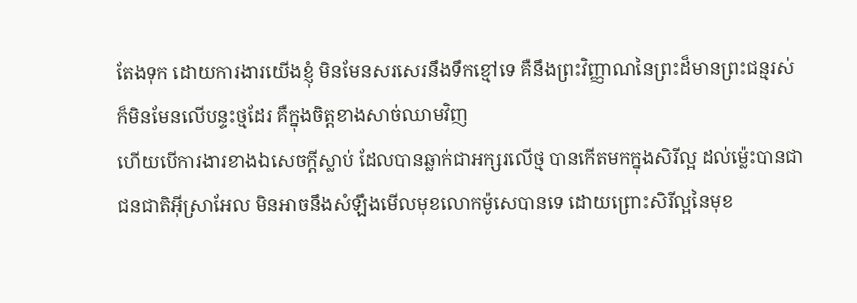តែងទុក ដោយការងារយើងខ្ញុំ មិនមែនសរសេរនឹងទឹកខ្មៅទេ គឺនឹងព្រះវិញ្ញាណនៃព្រះដ៏មានព្រះជន្មរស់ ក៏មិនមែនលើបន្ទះថ្មដែរ គឺក្នុងចិត្តខាងសាច់ឈាមវិញ
ហើយបើការងារខាងឯសេចក្ដីស្លាប់ ដែលបានឆ្លាក់ជាអក្សរលើថ្ម បានកើតមកក្នុងសិរីល្អ ដល់ម៉្លេះបានជាជនជាតិអ៊ីស្រាអែល មិនអាចនឹងសំឡឹងមើលមុខលោកម៉ូសេបានទេ ដោយព្រោះសិរីល្អនៃមុខ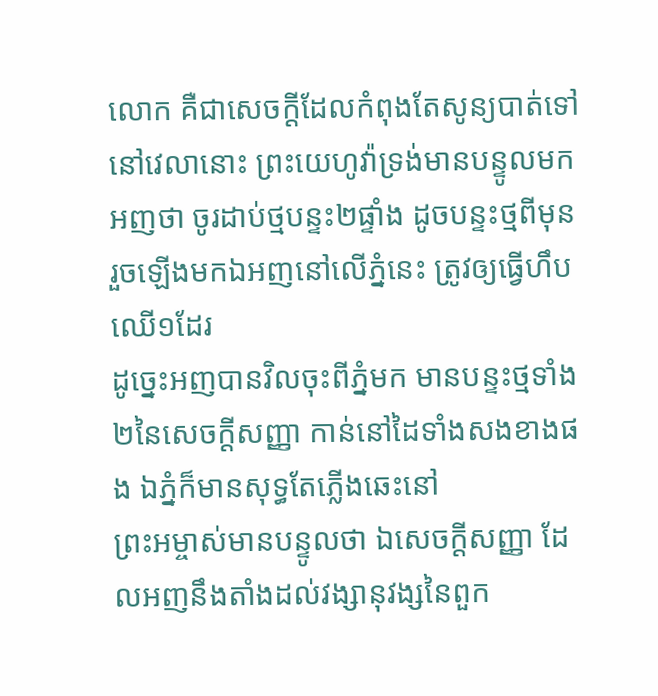លោក គឺជាសេចក្ដីដែលកំពុងតែសូន្យបាត់ទៅ
នៅវេលានោះ ព្រះយេហូវ៉ាទ្រង់មានបន្ទូលមកអញថា ចូរដាប់ថ្មបន្ទះ២ផ្ទាំង ដូចបន្ទះថ្មពីមុន រួចឡើងមកឯអញនៅលើភ្នំនេះ ត្រូវឲ្យធ្វើហឹបឈើ១ដែរ
ដូច្នេះអញបានវិលចុះពីភ្នំមក មានបន្ទះថ្មទាំង២នៃសេចក្ដីសញ្ញា កាន់នៅដៃទាំងសងខាងផង ឯភ្នំក៏មានសុទ្ធតែភ្លើងឆេះនៅ
ព្រះអម្ចាស់មានបន្ទូលថា ឯសេចក្ដីសញ្ញា ដែលអញនឹងតាំងដល់វង្សានុវង្សនៃពួក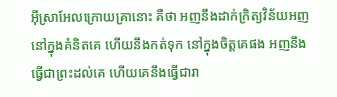អ៊ីស្រាអែលក្រោយគ្រានោះ គឺថា អញនឹងដាក់ក្រិត្យវិន័យអញនៅក្នុងគំនិតគេ ហើយនឹងកត់ទុក នៅក្នុងចិត្តគេផង អញនឹងធ្វើជាព្រះដល់គេ ហើយគេនឹងធ្វើជារា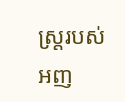ស្ត្ររបស់អញ